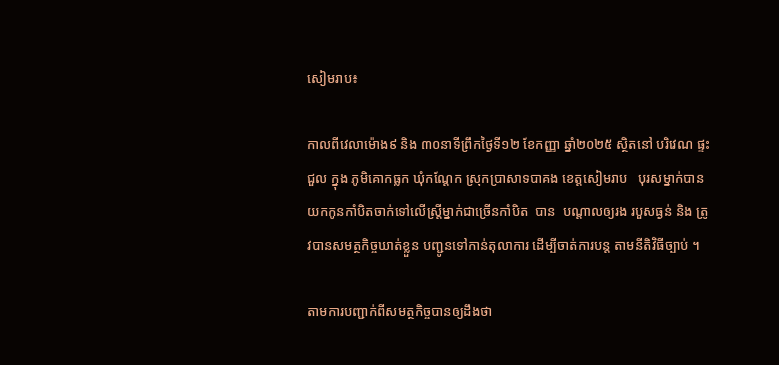សៀមរាប៖

កាលពីវេលាម៉ោង៩ និង ៣០នាទីព្រឹកថ្ងៃទី១២ ខែកញ្ញា ឆ្នាំ២០២៥ ស្ថិតនៅ បរិវេណ ផ្ទះជួល ក្នុង ភូមិគោកធ្លក ឃុំកណ្ដែក ស្រុកប្រាសាទបាគង ខេត្តសៀមរាប   បុរសម្នាក់បានយកកូនកាំបិតចាក់ទៅលើស្ត្រីម្នាក់ជាច្រើនកាំបិត  បាន  បណ្តាលឲ្យរង របួសធ្ងន់ និង ត្រូវបានសមត្ថកិច្ចឃាត់ខ្លួន បញ្ជូនទៅកាន់តុលាការ ដើម្បីចាត់ការបន្ត តាមនីតិវិធីច្បាប់ ។

តាមការបញ្ជាក់ពីសមត្ថកិច្ចបានឲ្យដឹងថា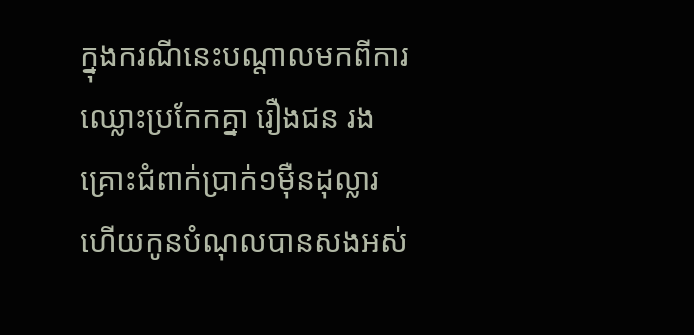ក្នុងករណីនេះបណ្តាលមកពីការឈ្លោះប្រកែកគ្នា រឿងជន រងគ្រោះជំពាក់ប្រាក់១ម៉ឺនដុល្លារ ហើយកូនបំណុលបានសងអស់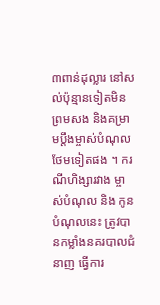៣ពាន់ដុល្លារ នៅសល់ប៉ុន្មានទៀតមិនព្រមសង និងគម្រាមប្តឹងម្ចាស់បំណុលថែមទៀតផង ។ ករណីហិង្សារវាង ម្ចាស់បំណុល និង កូនបំណុលនេះ ត្រូវបានកម្លាំងនគរបាលជំនាញ ធ្វើការ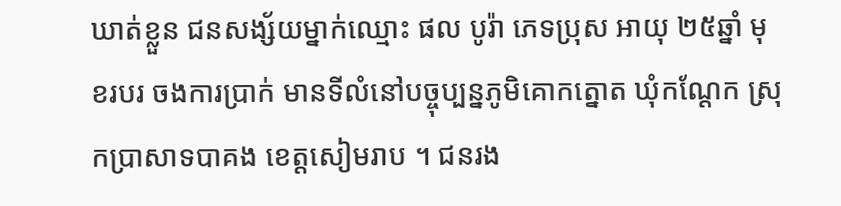ឃាត់ខ្លួន ជនសង្ស័យម្នាក់ឈ្មោះ ផល បូរ៉ា ភេទប្រុស អាយុ ២៥ឆ្នាំ មុខរបរ ចងការប្រាក់ មានទីលំនៅបច្ចុប្បន្នភូមិគោកត្នោត ឃុំកណ្ដែក ស្រុកប្រាសាទបាគង ខេត្តសៀមរាប ។ ជនរង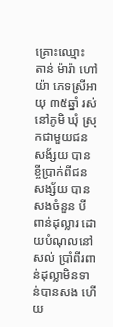គ្រោះឈ្មោះ តាន់ ម៉ារ៉ា ហៅយ៉ា ភេទស្រីអាយុ ៣៥ឆ្នាំ រស់នៅភូមិ ឃុំ ស្រុកជាមួយជនសង័្សយ បានខ្ចីប្រាក់ពីជនសង្ស័យ បានសងចំនួន បីពាន់ដុល្លារ ដោយបំណុលនៅសល់ ប្រាំពីរពាន់ដុល្លាមិនទាន់បានសង ហើយ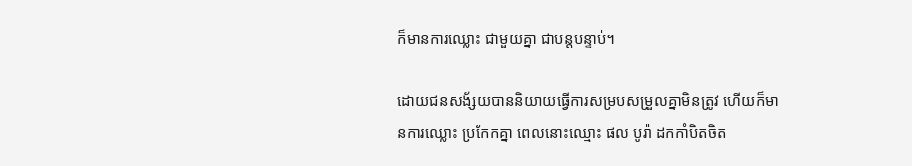ក៏មានការឈ្លោះ ជាមួយគ្នា ជាបន្តបន្ទាប់។

ដោយជនសង័្សយបាននិយាយធ្វើការសម្របសម្រួលគ្នាមិនត្រូវ ហើយក៏មានការឈ្លោះ ប្រកែកគ្នា ពេលនោះឈ្មោះ ផល បូរ៉ា ដកកាំបិតចិត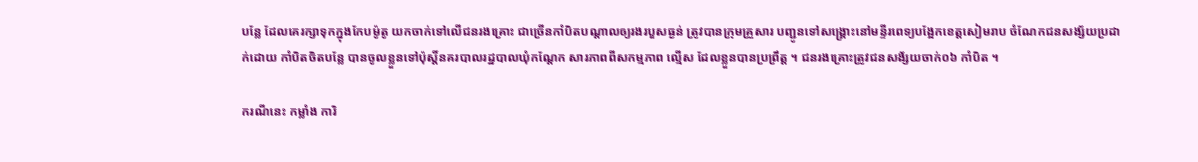បន្លែ ដែលគេរក្សាទុកក្នុងកែបម៉ូតូ យកចាក់ទៅលើជនរងគ្រោះ ជាច្រើនកាំបិតបណ្ដាលឲ្យរងរបួសធ្ងន់ ត្រូវបានក្រុមគ្រួសារ បញ្ជូនទៅសង្គ្រោះនៅមន្ទីរពេទ្យបង្អែកខេត្តសៀមរាប ចំណែកជនសង្ស័យប្រដាក់ដោយ កាំបិតចិតបន្លែ បានចូលខ្លួនទៅប៉ុស្តិ៍នគរបាលរដ្ឋបាលឃុំកណ្តែក សារភាពពីសកម្មភាព ល្មើស ដែលខ្លួនបានប្រព្រឹត្ត ។ ជនរងគ្រោះត្រូវជនសង័្សយចាក់០៦ កាំបិត ។

ករណីនេះ កម្លាំង ការិ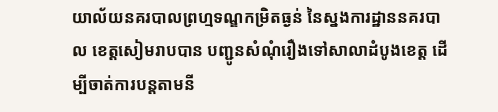យាល័យនគរបាលព្រហ្មទណ្ឌកម្រិតធ្ងន់ នៃស្នងការដ្ឋាននគរបាល ខេត្តសៀមរាបបាន បញ្ជូនសំណុំរឿងទៅសាលាដំបូងខេត្ត ដើម្បីចាត់ការបន្តតាមនី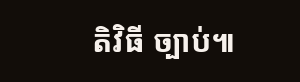តិវិធី ច្បាប់៕